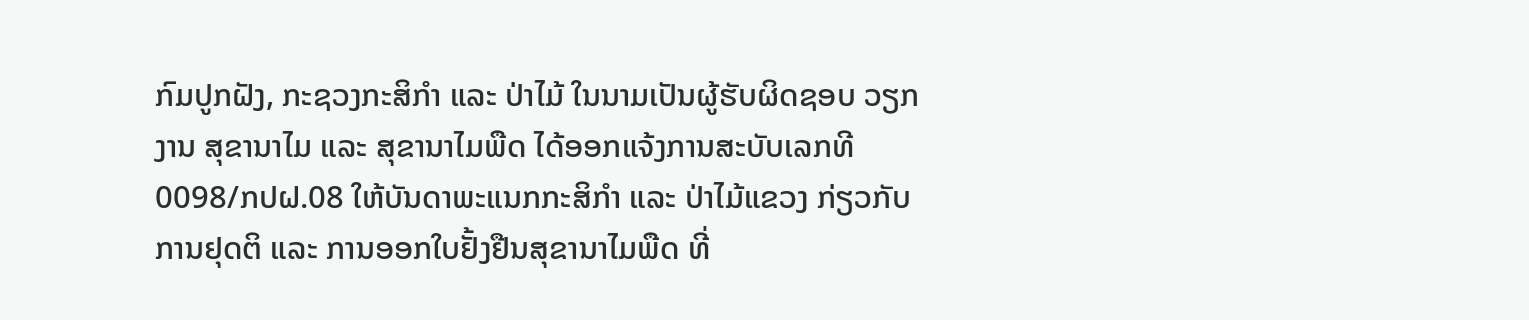ກົມປູກຝັງ, ກະຊວງກະສິກຳ ແລະ ປ່າໄມ້ ໃນນາມເປັນຜູ້ຮັບຜິດຊອບ ວຽກງານ ສຸຂານາໄມ ແລະ ສຸຂານາໄມພືດ ໄດ້ອອກແຈ້ງການສະບັບເລກທີ 0098/ກປຝ.08 ໃຫ້ບັນດາພະແນກກະສິກຳ ແລະ ປ່າໄມ້ແຂວງ ກ່ຽວກັບ ການຢຸດຕິ ແລະ ການອອກໃບຢັ້ງຢືນສຸຂານາໄມພືດ ທີ່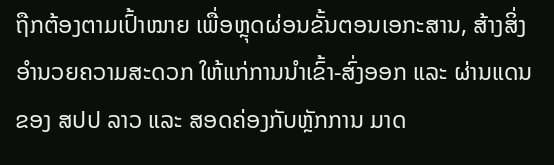ຖືກຕ້ອງຕາມເປົ້າໝາຍ ເພື່ອຫຼຸດຜ່ອນຂັ້ນຕອນເອກະສານ, ສ້າງສິ່ງອຳນວຍຄວາມສະດວກ ໃຫ້ແກ່ການນຳເຂົ້າ-ສົ່ງອອກ ແລະ ຜ່ານແດນ ຂອງ ສປປ ລາວ ແລະ ສອດຄ່ອງກັບຫຼັກການ ມາດ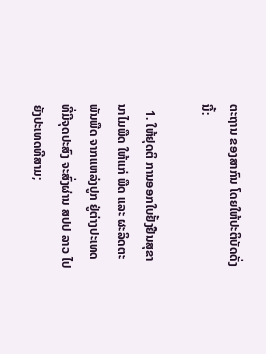ຕະຖານ ຂອງສາກົນ ໂດຍໃຫ້ປະຕິບັດດັ່ງນີ້:

  1. ໃຫ້ຢຸດຕິ ການອອກໃບຢັ້ງຢືນສຸຂານາໄມພືດ ໃຫ້ແກ່ ພືດ ແລະ ຜະລິດຕະພັນພືດ ຈາກແຫລ່ງປູກ ຢູ່ຕ່າງປະເທດ ທີ່ມີຈຸດປະສົງ ຈະສົ່ງຜ່ານ ສປປ ລາວ ໄປຍັງປະເທດທີສາມ;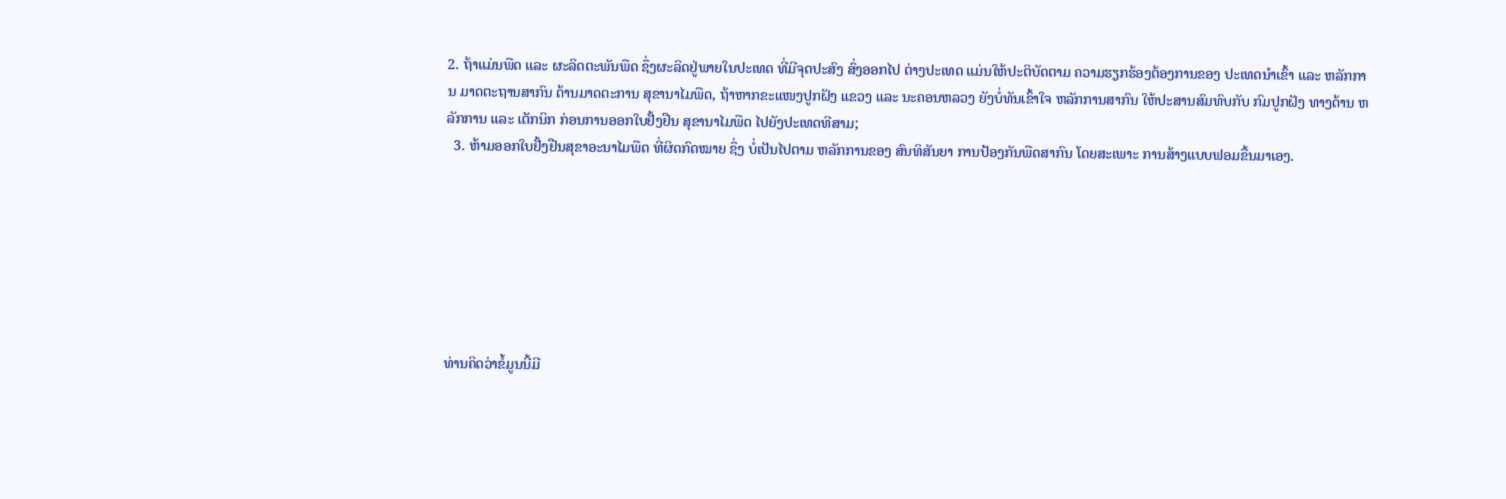2. ຖ້າແມ່ນພືດ ແລະ ຜະລິດຕະພັນພືດ ຊຶ່ງຜະລິດຢູ່ພາຍໃນປະເທດ ທີ່ມີຈຸດປະສົງ ສົ່ງອອກໄປ ຕ່າງປະເທດ ແມ່ນໃຫ້ປະຕິບັດຕາມ ຄວາມຮຽກຮ້ອງຕ້ອງການຂອງ ປະເທດນຳເຂົ້າ ແລະ ຫລັກການ ມາດຕະຖານສາກົນ ດ້ານມາດຕະການ ສຸຂານາໄມພືດ, ຖ້າຫາກຂະແໜງປູກຝັງ ແຂວງ ແລະ ນະຄອນຫລວງ ຍັງບໍ່ທັນເຂົ້າໃຈ ຫລັກການສາກົນ ໃຫ້ປະສານສົມທົບກັບ ກົມປູກຝັງ ທາງດ້ານ ຫລັກການ ແລະ ເຕັກນິກ ກ່ອນການອອກໃບຢັ້ງຢືນ ສຸຂານາໄມພືດ ໄປຍັງປະເທດທີສາມ;
  3. ຫ້າມອອກໃບຢັ້ງຢືນສຸຂາອະນາໄມພືດ ທີ່ຜິດກົດໝາຍ ຊຶ່ງ ບໍ່ເປັນໄປຕາມ ຫລັກການຂອງ ສົນທິສັນຍາ ການປ້ອງກັນພືດສາກົນ ໂດຍສະເພາະ ການສ້າງແບບຟອມຂື້ນມາເອງ.







ທ່ານຄິດວ່າຂໍ້ມູນນີ້ມີ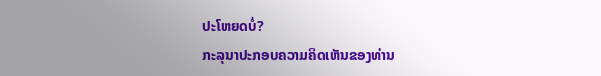ປະໂຫຍດບໍ່?
ກະລຸນາປະກອບຄວາມຄິດເຫັນຂອງທ່ານ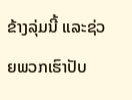ຂ້າງລຸ່ມນີ້ ແລະຊ່ວຍພວກເຮົາປັບ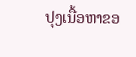ປຸງເນື້ອຫາຂອ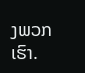ງພວກເຮົາ.